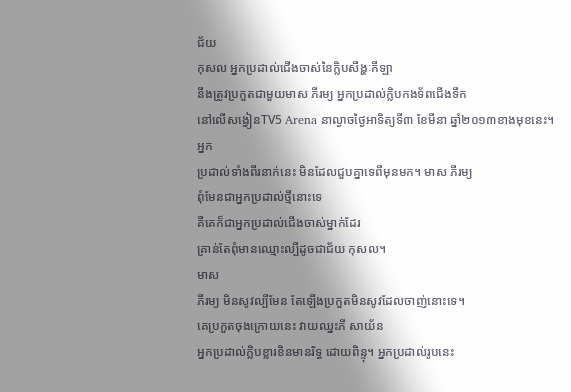ជ័យ
កុសល អ្នកប្រដាល់ជើងចាស់នៃក្លិបសឹង្ហៈកីឡា
នឹងត្រូវប្រកួតជាមួយមាស ភីរម្យ អ្នកប្រដាល់ក្លិបកងទ័ពជើងទឹក
នៅលើសង្វៀនTV5 Arena នាល្ងាចថ្ងៃអាទិត្យទី៣ ខែមីនា ឆ្នាំ២០១៣ខាងមុខនេះ។
អ្នក
ប្រដាល់ទាំងពីរនាក់នេះ មិនដែលជួបគ្នាទេពីមុនមក។ មាស ភីរម្យ
ពុំមែនជាអ្នកប្រដាល់ថ្មីនោះទេ
គឺគេក៏ជាអ្នកប្រដាល់ជើងចាស់ម្នាក់ដែរ
គ្រាន់តែពុំមានឈ្មោះល្បីដូចជាជ័យ កុសល។
មាស
ភីរម្យ មិនសូវល្បីមែន តែឡើងប្រកួតមិនសូវដែលចាញ់នោះទេ។
គេប្រកួតចុងក្រោយនេះ វាយឈ្នះភី សាយ័ន
អ្នកប្រដាល់ក្លិបខ្លារខិនមានរិទ្ធ ដោយពិន្ទុ។ អ្នកប្រដាល់រូបនេះ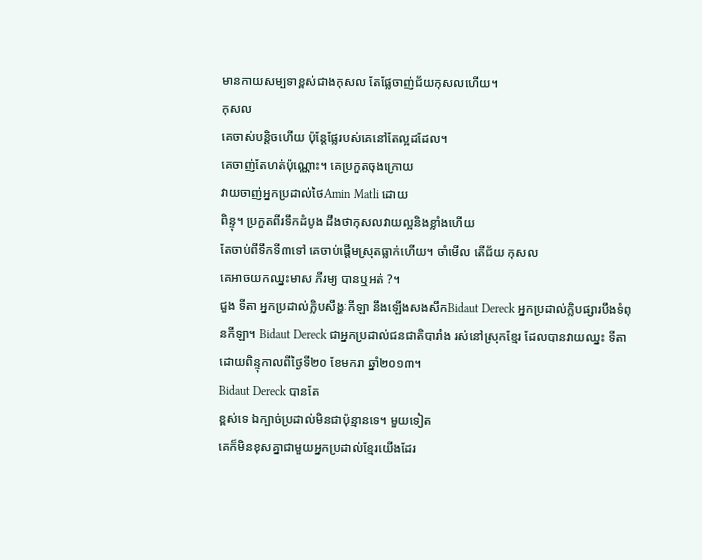មានកាយសម្បទាខ្ពស់ជាងកុសល តែផ្លែចាញ់ជ័យកុសលហើយ។
កុសល
គេចាស់បន្តិចហើយ ប៉ុន្តែផ្លែរបស់គេនៅតែល្អដដែល។
គេចាញ់តែហត់ប៉ុណ្ណោះ។ គេប្រកួតចុងក្រោយ
វាយចាញ់អ្នកប្រដាល់ថៃAmin Matli ដោយ
ពិន្ទុ។ ប្រកួតពីរទឹកដំបូង ដឹងថាកុសលវាយល្អនិងខ្លាំងហើយ
តែចាប់ពីទឹកទី៣ទៅ គេចាប់ផ្តើមស្រុតធ្លាក់ហើយ។ ចាំមើល តើជ័យ កុសល
គេអាចយកឈ្នះមាស ភីរម្យ បានឬអត់ ?។
ជួង ទីតា អ្នកប្រដាល់ក្លិបសឹង្ហៈកីឡា នឹងឡើងសងសឹកBidaut Dereck អ្នកប្រដាល់ក្លិបផ្សារបឹងទំពុនកីឡា។ Bidaut Dereck ជាអ្នកប្រដាល់ជនជាតិបារាំង រស់នៅស្រុកខ្មែរ ដែលបានវាយឈ្នះ ទីតា ដោយពិន្ទុកាលពីថ្ងៃទី២០ ខែមករា ឆ្នាំ២០១៣។
Bidaut Dereck បានតែ
ខ្ពស់ទេ ឯក្បាច់ប្រដាល់មិនជាប៉ុន្មានទេ។ មួយទៀត
គេក៏មិនខុសគ្នាជាមួយអ្នកប្រដាល់ខ្មែរយើងដែរ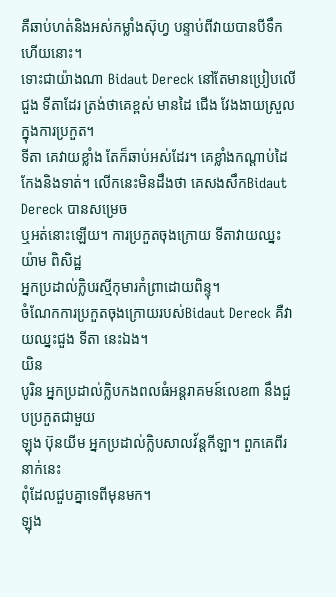គឺឆាប់ហត់និងអស់កម្លាំងស៊ុហ្វ បន្ទាប់ពីវាយបានបីទឹកហើយនោះ។
ទោះជាយ៉ាងណា Bidaut Dereck នៅតែមានប្រៀបលើជួង ទីតាដែរ ត្រង់ថាគេខ្ពស់ មានដៃ ជើង វែងងាយស្រួលក្នុងការប្រកួត។
ទីតា គេវាយខ្លាំង តែក៏ឆាប់អស់ដែរ។ គេខ្លាំងកណ្តាប់ដៃ កែងនិងទាត់។ លើកនេះមិនដឹងថា គេសងសឹកBidaut Dereck បានសម្រេច
ឬអត់នោះឡើយ។ ការប្រកួតចុងក្រោយ ទីតាវាយឈ្នះយ៉ាម ពិសិដ្ឋ
អ្នកប្រដាល់ក្លិបរស្មីកុមារកំព្រាដោយពិន្ទុ។
ចំណែកការប្រកួតចុងក្រោយរបស់Bidaut Dereck គឺវាយឈ្នះជួង ទីតា នេះឯង។
យិន
បូរិន អ្នកប្រដាល់ក្លិបកងពលធំអន្តរាគមន៍លេខ៣ នឹងជួបប្រកួតជាមួយ
ឡុង ប៊ុនយីម អ្នកប្រដាល់ក្លិបសាលវ័ន្តកីឡា។ ពួកគេពីរនាក់នេះ
ពុំដែលជួបគ្នាទេពីមុនមក។
ឡុង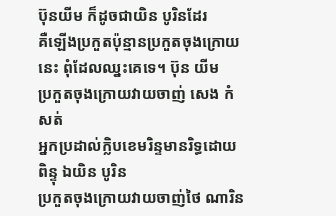ប៊ុនយីម ក៏ដូចជាយិន បូរិនដែរ
គឺឡើងប្រកួតប៉ុន្មានប្រកួតចុងក្រោយនេះ ពុំដែលឈ្នះគេទេ។ ប៊ុន យីម
ប្រកួតចុងក្រោយវាយចាញ់ សេង កំសត់
អ្នកប្រដាល់ក្លិបខេមរិន្ទមានរិទ្ធដោយពិន្ទុ ឯយិន បូរិន
ប្រកួតចុងក្រោយវាយចាញ់ថៃ ណារិន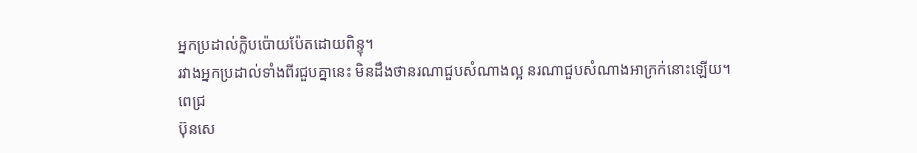អ្នកប្រដាល់ក្លិបប៉ោយប៉ែតដោយពិន្ទុ។
រវាងអ្នកប្រដាល់ទាំងពីរជួបគ្នានេះ មិនដឹងថានរណាជួបសំណាងល្អ នរណាជួបសំណាងអាក្រក់នោះឡើយ។
ពេជ្រ
ប៊ុនសេ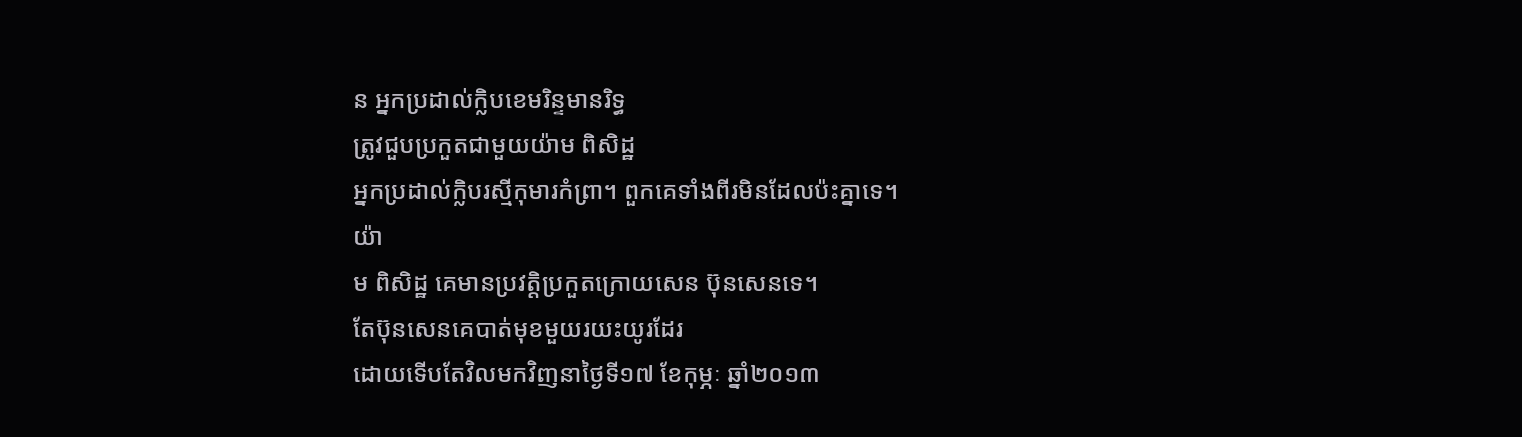ន អ្នកប្រដាល់ក្លិបខេមរិន្ទមានរិទ្ធ
ត្រូវជួបប្រកួតជាមួយយ៉ាម ពិសិដ្ឋ
អ្នកប្រដាល់ក្លិបរស្មីកុមារកំព្រា។ ពួកគេទាំងពីរមិនដែលប៉ះគ្នាទេ។
យ៉ា
ម ពិសិដ្ឋ គេមានប្រវត្តិប្រកួតក្រោយសេន ប៊ុនសេនទេ។
តែប៊ុនសេនគេបាត់មុខមួយរយះយូរដែរ
ដោយទើបតែវិលមកវិញនាថ្ងៃទី១៧ ខែកុម្ភៈ ឆ្នាំ២០១៣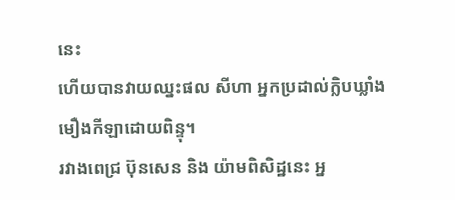នេះ
ហើយបានវាយឈ្នះផល សីហា អ្នកប្រដាល់ក្លិបឃ្លាំងមឿងកីឡាដោយពិន្ទុ។
រវាងពេជ្រ ប៊ុនសេន និង យ៉ាមពិសិដ្ឋនេះ អ្ន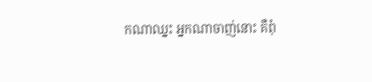កណាឈ្នះ អ្នកណាចាញ់នោះ គឺពុំ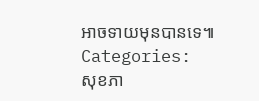អាចទាយមុនបានទេ៕
Categories:
សុខភា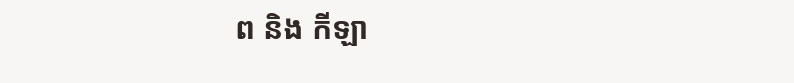ព និង កីឡា